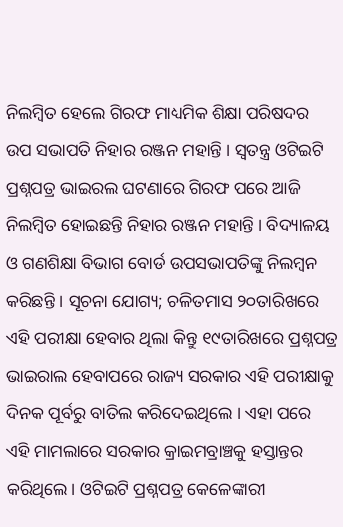ନିଲମ୍ବିତ ହେଲେ ଗିରଫ ମାଧ୍ୟମିକ ଶିକ୍ଷା ପରିଷଦର ଉପ ସଭାପତି ନିହାର ରଞ୍ଜନ ମହାନ୍ତି । ସ୍ୱତନ୍ତ୍ର ଓଟିଇଟି ପ୍ରଶ୍ନପତ୍ର ଭାଇରଲ ଘଟଣାରେ ଗିରଫ ପରେ ଆଜି ନିଲମ୍ବିତ ହୋଇଛନ୍ତି ନିହାର ରଞ୍ଜନ ମହାନ୍ତି । ବିଦ୍ୟାଳୟ ଓ ଗଣଶିକ୍ଷା ବିଭାଗ ବୋର୍ଡ ଉପସଭାପତିଙ୍କୁ ନିଲମ୍ବନ କରିଛନ୍ତି । ସୂଚନା ଯୋଗ୍ୟ; ଚଳିତମାସ ୨୦ତାରିଖରେ ଏହି ପରୀକ୍ଷା ହେବାର ଥିଲା କିନ୍ତୁ ୧୯ତାରିଖରେ ପ୍ରଶ୍ନପତ୍ର ଭାଇରାଲ ହେବାପରେ ରାଜ୍ୟ ସରକାର ଏହି ପରୀକ୍ଷାକୁ ଦିନକ ପୂର୍ବରୁ ବାତିଲ କରିଦେଇଥିଲେ । ଏହା ପରେ ଏହି ମାମଲାରେ ସରକାର କ୍ରାଇମବ୍ରାଞ୍ଚକୁ ହସ୍ତାନ୍ତର କରିଥିଲେ। ଓଟିଇଟି ପ୍ରଶ୍ନପତ୍ର କେଳେଙ୍କାରୀ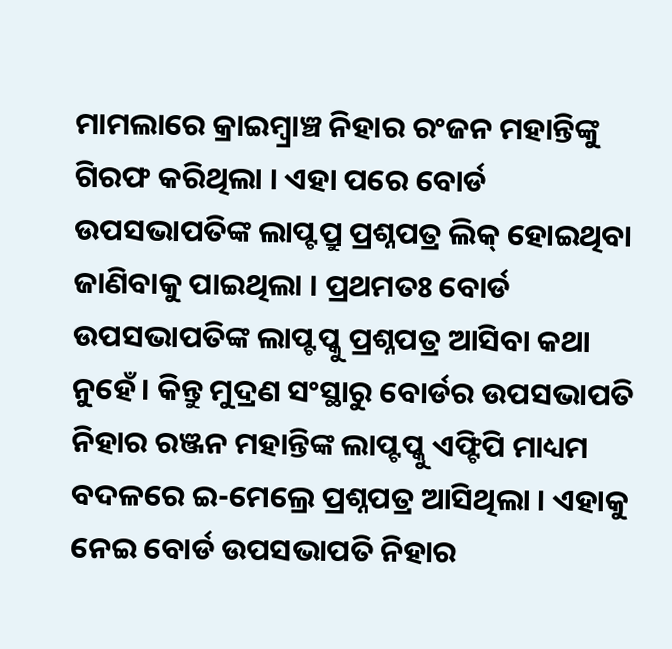ମାମଲାରେ କ୍ରାଇମ୍ବ୍ରାଞ୍ଚ ନିହାର ରଂଜନ ମହାନ୍ତିଙ୍କୁ ଗିରଫ କରିଥିଲା । ଏହା ପରେ ବୋର୍ଡ ଉପସଭାପତିଙ୍କ ଲାପ୍ଟପ୍ରୁ ପ୍ରଶ୍ନପତ୍ର ଲିକ୍ ହୋଇଥିବା ଜାଣିବାକୁ ପାଇଥିଲା । ପ୍ରଥମତଃ ବୋର୍ଡ ଉପସଭାପତିଙ୍କ ଲାପ୍ଟପ୍କୁ ପ୍ରଶ୍ନପତ୍ର ଆସିବା କଥା ନୁହେଁ। କିନ୍ତୁ ମୁଦ୍ରଣ ସଂସ୍ଥାରୁ ବୋର୍ଡର ଉପସଭାପତି ନିହାର ରଞ୍ଜନ ମହାନ୍ତିଙ୍କ ଲାପ୍ଟପ୍କୁ ଏଫ୍ଟିପି ମାଧ୍ୟମ ବଦଳରେ ଇ-ମେଲ୍ରେ ପ୍ରଶ୍ନପତ୍ର ଆସିଥିଲା । ଏହାକୁ ନେଇ ବୋର୍ଡ ଉପସଭାପତି ନିହାର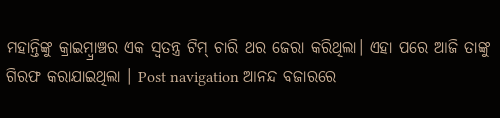ମହାନ୍ତିଙ୍କୁ କ୍ରାଇମ୍ବ୍ରାଞ୍ଚର ଏକ ସ୍ବତନ୍ତ୍ର ଟିମ୍ ଚାରି ଥର ଜେରା କରିଥିଲା। ଏହା ପରେ ଆଜି ତାଙ୍କୁ ଗିରଫ କରାଯାଇଥିଲା । Post navigation ଆନନ୍ଦ ବଜାରରେ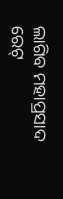ଲାଗିବ ମହାପ୍ରସାଦ ରେଟ୍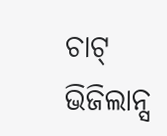ଚାଟ୍ ଭିଜିଲାନ୍ସ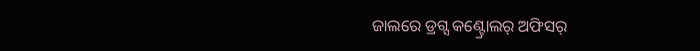ଜାଲରେ ଡ୍ରଗ୍ସ କଣ୍ଟ୍ରୋଲର୍ ଅଫିସର୍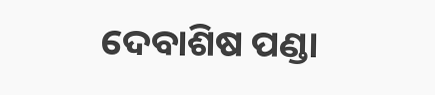ଦେବାଶିଷ ପଣ୍ଡା